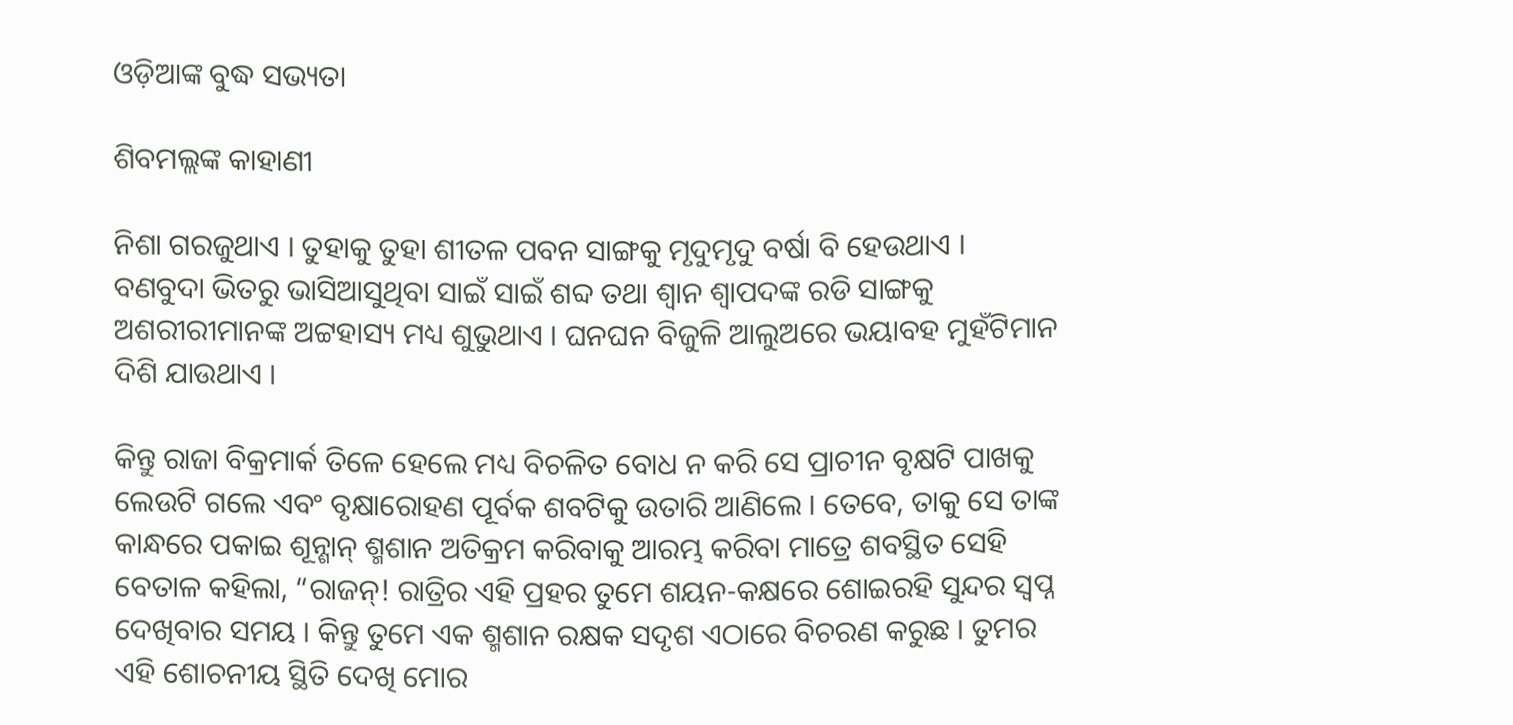ଓଡ଼ିଆଙ୍କ ବୁଦ୍ଧ ସଭ୍ୟତା

ଶିବମଲ୍ଲଙ୍କ କାହାଣୀ

ନିଶା ଗରଜୁଥାଏ । ତୁହାକୁ ତୁହା ଶୀତଳ ପବନ ସାଙ୍ଗକୁ ମୃଦୁମୃଦୁ ବର୍ଷା ବି ହେଉଥାଏ । ବଣବୁଦା ଭିତରୁ ଭାସିଆସୁଥିବା ସାଇଁ ସାଇଁ ଶବ୍ଦ ତଥା ଶ୍ୱାନ ଶ୍ୱାପଦଙ୍କ ରଡି ସାଙ୍ଗକୁ ଅଶରୀରୀମାନଙ୍କ ଅଟ୍ଟହାସ୍ୟ ମଧ୍ୟ ଶୁଭୁଥାଏ । ଘନଘନ ବିଜୁଳି ଆଲୁଅରେ ଭୟାବହ ମୁହଁଟିମାନ ଦିଶି ଯାଉଥାଏ ।

କିନ୍ତୁ ରାଜା ବିକ୍ରମାର୍କ ତିଳେ ହେଲେ ମଧ୍ୟ ବିଚଳିତ ବୋଧ ନ କରି ସେ ପ୍ରାଚୀନ ବୃକ୍ଷଟି ପାଖକୁ ଲେଉଟି ଗଲେ ଏବଂ ବୃକ୍ଷାରୋହଣ ପୂର୍ବକ ଶବଟିକୁ ଉତାରି ଆଣିଲେ । ତେବେ, ତାକୁ ସେ ତାଙ୍କ କାନ୍ଧରେ ପକାଇ ଶୂନ୍ଶାନ୍ ଶ୍ମଶାନ ଅତିକ୍ରମ କରିବାକୁ ଆରମ୍ଭ କରିବା ମାତ୍ରେ ଶବସ୍ଥିତ ସେହି ବେତାଳ କହିଲା, “ରାଜନ୍! ରାତ୍ରିର ଏହି ପ୍ରହର ତୁମେ ଶୟନ-କକ୍ଷରେ ଶୋଇରହି ସୁନ୍ଦର ସ୍ୱପ୍ନ ଦେଖିବାର ସମୟ । କିନ୍ତୁ ତୁମେ ଏକ ଶ୍ମଶାନ ରକ୍ଷକ ସଦୃଶ ଏଠାରେ ବିଚରଣ କରୁଛ । ତୁମର ଏହି ଶୋଚନୀୟ ସ୍ଥିତି ଦେଖି ମୋର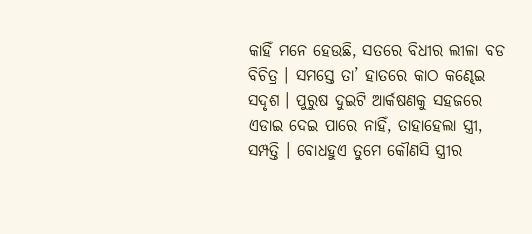କାହିଁ ମନେ ହେଉଛି, ସତରେ ବିଧୀର ଲୀଳା ବଡ ବିଚିତ୍ର । ସମସ୍ତେ ତା’ ହାତରେ କାଠ କଣ୍ଢେଇ ସଦୃଶ । ପୁରୁଷ ଦୁଇଟି ଆର୍କଷଣକୁ ସହଜରେ ଏଡାଇ ଦେଇ ପାରେ ନାହିଁ, ତାହାହେଲା ସ୍ତ୍ରୀ, ସମ୍ପତ୍ତି । ବୋଧହୁଏ ତୁମେ କୌଣସି ସ୍ତ୍ରୀର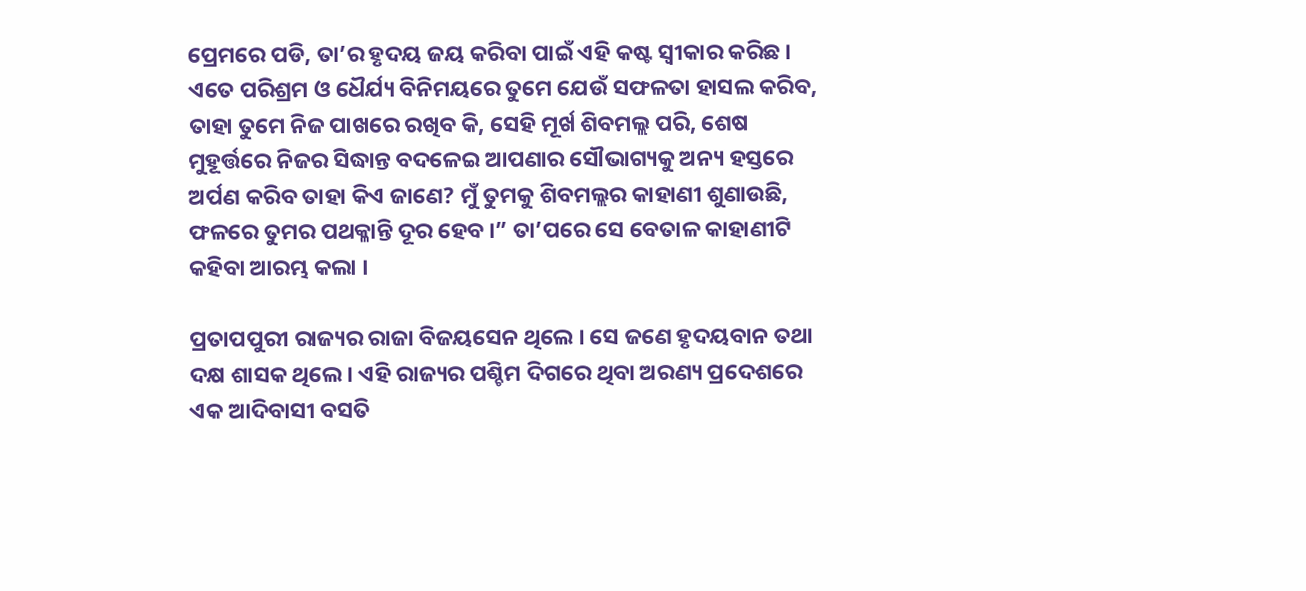ପ୍ରେମରେ ପଡି, ତା’ର ହୃଦୟ ଜୟ କରିବା ପାଇଁ ଏହି କଷ୍ଟ ସ୍ୱୀକାର କରିଛ । ଏତେ ପରିଶ୍ରମ ଓ ଧୈର୍ଯ୍ୟ ବିନିମୟରେ ତୁମେ ଯେଉଁ ସଫଳତା ହାସଲ କରିବ, ତାହା ତୁମେ ନିଜ ପାଖରେ ରଖିବ କି, ସେହି ମୂର୍ଖ ଶିବମଲ୍ଲ ପରି, ଶେଷ ମୁହୂର୍ତ୍ତରେ ନିଜର ସିଦ୍ଧାନ୍ତ ବଦଳେଇ ଆପଣାର ସୌଭାଗ୍ୟକୁ ଅନ୍ୟ ହସ୍ତରେ ଅର୍ପଣ କରିବ ତାହା କିଏ ଜାଣେ? ମୁଁ ତୁମକୁ ଶିବମଲ୍ଲର କାହାଣୀ ଶୁଣାଉଛି, ଫଳରେ ତୁମର ପଥକ୍ଳାନ୍ତି ଦୂର ହେବ ।” ତା’ପରେ ସେ ବେତାଳ କାହାଣୀଟି କହିବା ଆରମ୍ଭ କଲା ।

ପ୍ରତାପପୁରୀ ରାଜ୍ୟର ରାଜା ବିଜୟସେନ ଥିଲେ । ସେ ଜଣେ ହୃଦୟବାନ ତଥା ଦକ୍ଷ ଶାସକ ଥିଲେ । ଏହି ରାଜ୍ୟର ପଶ୍ଚିମ ଦିଗରେ ଥିବା ଅରଣ୍ୟ ପ୍ରଦେଶରେ ଏକ ଆଦିବାସୀ ବସତି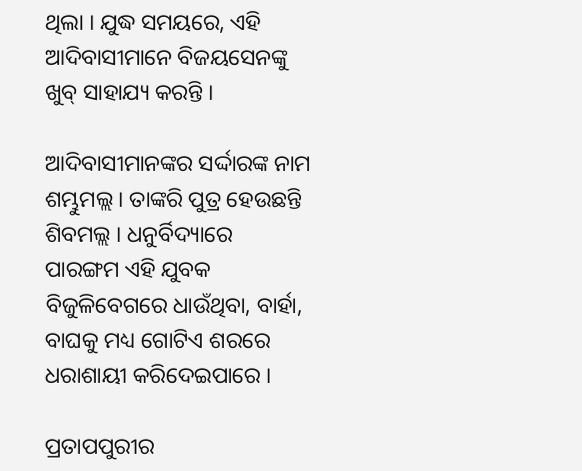ଥିଲା । ଯୁଦ୍ଧ ସମୟରେ, ଏହି ଆଦିବାସୀମାନେ ବିଜୟସେନଙ୍କୁ ଖୁବ୍ ସାହାଯ୍ୟ କରନ୍ତି ।

ଆଦିବାସୀମାନଙ୍କର ସର୍ଦ୍ଦାରଙ୍କ ନାମ ଶମ୍ଭୁମଲ୍ଲ । ତାଙ୍କରି ପୁତ୍ର ହେଉଛନ୍ତି ଶିବମଲ୍ଲ । ଧନୁର୍ବିଦ୍ୟାରେ ପାରଙ୍ଗମ ଏହି ଯୁବକ ବିଜୁଳିବେଗରେ ଧାଉଁଥିବା, ବାର୍ହା, ବାଘକୁ ମଧ୍ୟ ଗୋଟିଏ ଶରରେ ଧରାଶାୟୀ କରିଦେଇପାରେ ।

ପ୍ରତାପପୁରୀର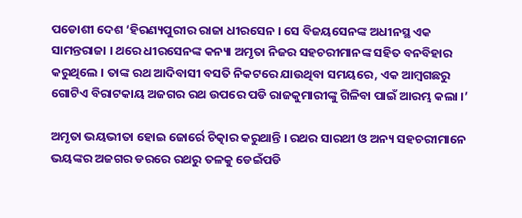ପଡୋଶୀ ଦେଶ ‘ହିରଣ୍ୟପୁରୀର ରାଜା ଧୀରସେନ । ସେ ବିଜୟସେନଙ୍କ ଅଧୀନସ୍ଥ ଏକ ସାମନ୍ତରାଜା । ଥରେ ଧୀରସେନଙ୍କ କନ୍ୟା ଅମୃତା ନିଜର ସହଚରୀମାନଙ୍କ ସହିତ ବନବିହାର କରୁଥିଲେ । ତାଙ୍କ ରଥ ଆଦିବାସୀ ବସତି ନିକଟରେ ଯାଉଥିବା ସମୟରେ, ଏକ ଆମ୍ବଗଛରୁ ଗୋଟିଏ ବିରାଟକାୟ ଅଜଗର ରଥ ଉପରେ ପଡି ରାଜକୁମାରୀଙ୍କୁ ଗିଳିବା ପାଇଁ ଆରମ୍ଭ କଲା ।’

ଅମୃତା ଭୟଭୀତା ହୋଇ ଜୋର୍ରେ ଚିତ୍କାର କରୁଥାନ୍ତି । ରଥର ସାରଥୀ ଓ ଅନ୍ୟ ସହଚରୀମାନେ ଭୟଙ୍କର ଅଜଗର ଡରରେ ରଥରୁ ତଳକୁ ଡେଇଁପଡି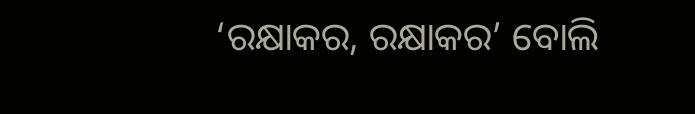‘ରକ୍ଷାକର, ରକ୍ଷାକର’ ବୋଲି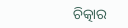ଚିତ୍କାର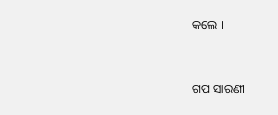କଲେ ।


ଗପ ସାରଣୀ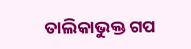ତାଲିକାଭୁକ୍ତ ଗପ